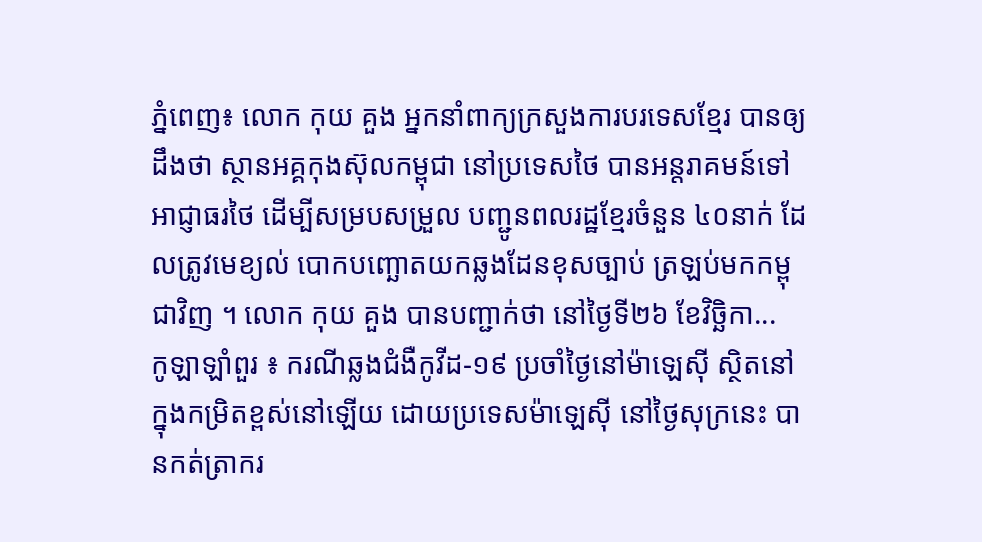ភ្នំពេញ៖ លោក កុយ គួង អ្នកនាំពាក្យក្រសួងការបរទេសខ្មែរ បានឲ្យដឹងថា ស្ថានអគ្គកុងស៊ុលកម្ពុជា នៅប្រទេសថៃ បានអន្តរាគមន៍ទៅអាជ្ញាធរថៃ ដើម្បីសម្របសម្រួល បញ្ជូនពលរដ្ឋខ្មែរចំនួន ៤០នាក់ ដែលត្រូវមេខ្យល់ បោកបញ្ឆោតយកឆ្លងដែនខុសច្បាប់ ត្រឡប់មកកម្ពុជាវិញ ។ លោក កុយ គួង បានបញ្ជាក់ថា នៅថ្ងៃទី២៦ ខែវិច្ឆិកា...
កូឡាឡាំពួរ ៖ ករណីឆ្លងជំងឺកូវីដ-១៩ ប្រចាំថ្ងៃនៅម៉ាឡេស៊ី ស្ថិតនៅក្នុងកម្រិតខ្ពស់នៅឡើយ ដោយប្រទេសម៉ាឡេស៊ី នៅថ្ងៃសុក្រនេះ បានកត់ត្រាករ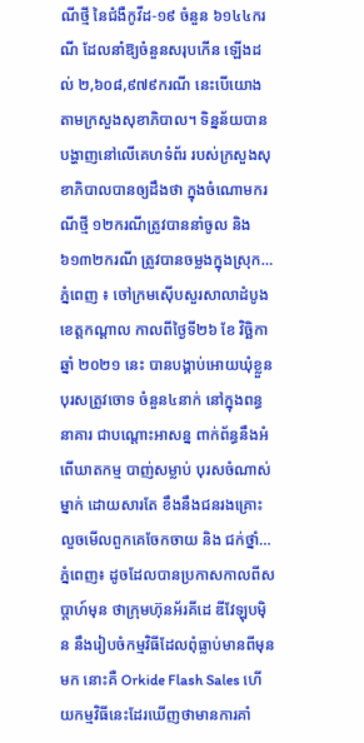ណីថ្មី នៃជំងឺកូវីដ-១៩ ចំនួន ៦១៤៤ករណី ដែលនាំឱ្យចំនួនសរុបកើន ឡើងដល់ ២,៦០៨,៩៧៩ករណី នេះបើយោងតាមក្រសួងសុខាភិបាល។ ទិន្នន័យបានបង្ហាញនៅលើគេហទំព័រ របស់ក្រសួងសុខាភិបាលបានឲ្យដឹងថា ក្នុងចំណោមករណីថ្មី ១២ករណីត្រូវបាននាំចូល និង ៦១៣២ករណី ត្រូវបានចម្លងក្នុងស្រុក...
ភ្នំពេញ ៖ ចៅក្រមស៊ើបសួរសាលាដំបូងខេត្តកណ្តាល កាលពីថ្ងៃទី២៦ ខែ វិច្ឆិកា ឆ្នាំ ២០២១ នេះ បានបង្គាប់អោយឃុំខ្លួន បុរសត្រូវចោទ ចំនួន៤នាក់ នៅក្នុងពន្ធនាគារ ជាបណ្តោះអាសន្ន ពាក់ព័ន្ធនឹងអំពើឃាតកម្ម បាញ់សម្លាប់ បុរសចំណាស់ម្នាក់ ដោយសារតែ ខឹងនឹងជនរងគ្រោះ លួចមើលពួកគេចែកចាយ និង ជក់ថ្នាំ...
ភ្នំពេញ៖ ដូចដែលបានប្រកាសកាលពីសប្តាហ៍មុន ថាក្រុមហ៊ុនអ័រគីដេ ឌីវែឡុបម៉ិន នឹងរៀបចំកម្មវិធីដែលពុំធ្លាប់មានពីមុនមក នោះគឺ Orkide Flash Sales ហើយកម្មវិធីនេះដែរឃើញថាមានការគាំ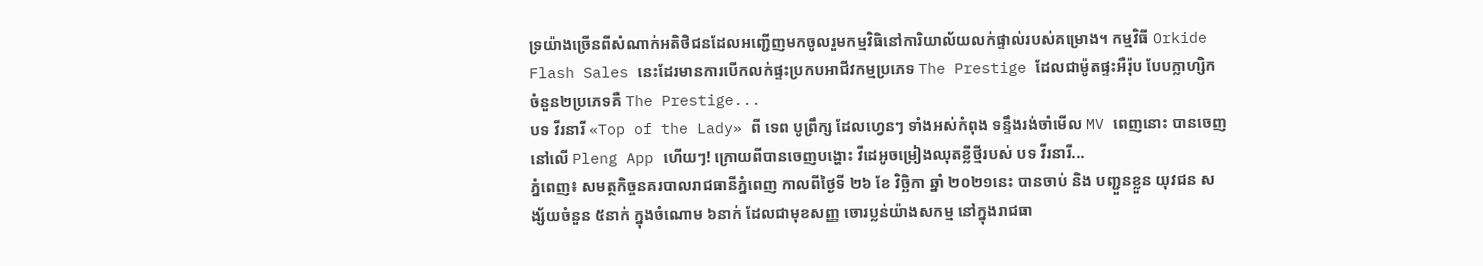ទ្រយ៉ាងច្រើនពីសំណាក់អតិថិជនដែលអញ្ជើញមកចូលរួមកម្មវិធិនៅការិយាល័យលក់ផ្ទាល់របស់គម្រោង។ កម្មវិធី Orkide Flash Sales នេះដែរមានការបើកលក់ផ្ទះប្រកបអាជីវកម្មប្រភេទ The Prestige ដែលជាម៉ូតផ្ទះអឺរ៉ុប បែបក្លាហ្សិក ចំនួន២ប្រភេទគឺ The Prestige...
បទ វីរនារី «Top of the Lady» ពី ទេព បូព្រឹក្ស ដែលហ្វេនៗ ទាំងអស់កំពុង ទន្ទឹងរង់ចាំមើល MV ពេញនោះ បានចេញនៅលើ Pleng App ហើយៗ! ក្រោយពីបានចេញបង្ហោះ វីដេអូចម្រៀងឈុតខ្លីថ្មីរបស់ បទ វីរនារី...
ភ្នំពេញ៖ សមត្ថកិច្ចនគរបាលរាជធានីភ្នំពេញ កាលពីថ្ងៃទី ២៦ ខែ វិច្ឆិកា ឆ្នាំ ២០២១នេះ បានចាប់ និង បញ្ជួនខ្លួន យុវជន សង្ស័យចំនួន ៥នាក់ ក្នុងចំណោម ៦នាក់ ដែលជាមុខសញ្ញ ចោរប្លន់យ៉ាងសកម្ម នៅក្នុងរាជធា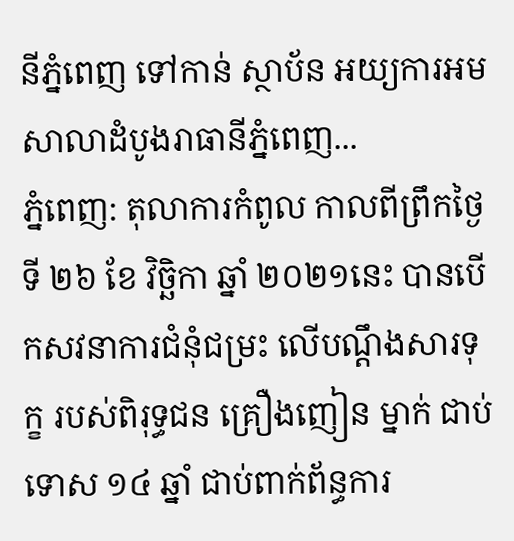នីភ្នំពេញ ទៅកាន់ ស្ថាប័ន អយ្យការអមសាលាដំបូងរាធានីភ្នំពេញ...
ភ្នំពេញ: តុលាការកំពូល កាលពីព្រឹកថ្ងៃទី ២៦ ខែ វិច្ឆិកា ឆ្នាំ ២០២១នេះ បានបើកសវនាការជំនុំជម្រះ លើបណ្តឹងសារទុក្ខ របស់ពិរុទ្ធជន គ្រឿងញៀន ម្នាក់ ជាប់ទោស ១៤ ឆ្នាំ ជាប់ពាក់ព័ន្ធការ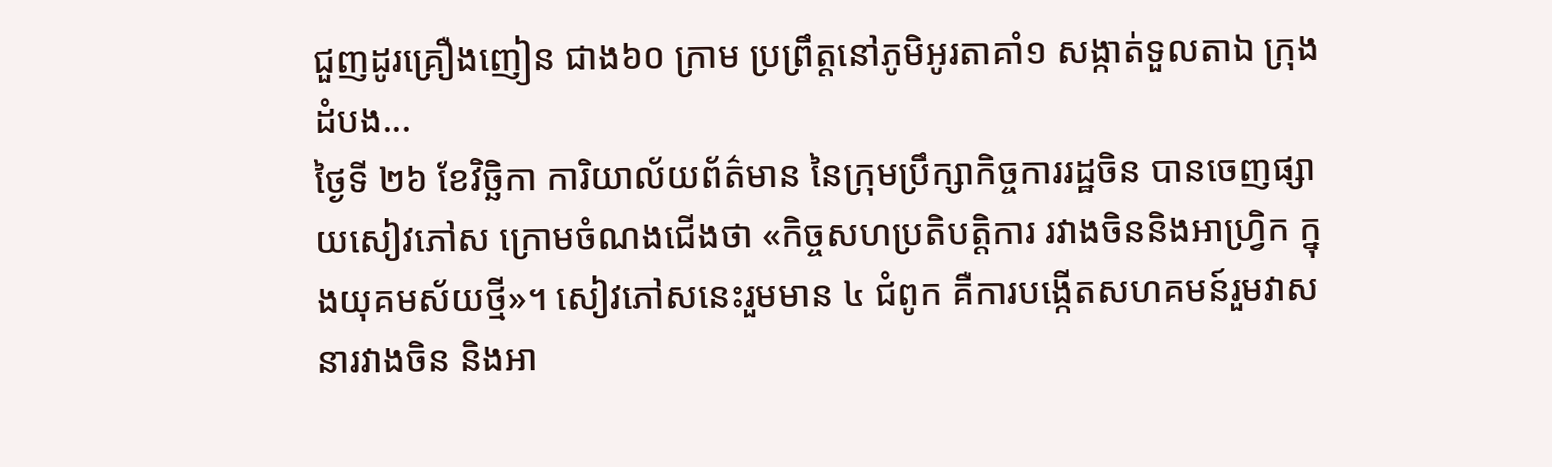ជួញដូរគ្រឿងញៀន ជាង៦០ ក្រាម ប្រព្រឹត្តនៅភូមិអូរតាគាំ១ សង្កាត់ទួលតាឯ ក្រុងដំបង...
ថ្ងៃទី ២៦ ខែវិច្ឆិកា ការិយាល័យព័ត៌មាន នៃក្រុមប្រឹក្សាកិច្ចការរដ្ឋចិន បានចេញផ្សាយសៀវភៅស ក្រោមចំណងជើងថា «កិច្ចសហប្រតិបត្តិការ រវាងចិននិងអាហ្វ្រិក ក្នុងយុគមស័យថ្មី»។ សៀវភៅសនេះរួមមាន ៤ ជំពូក គឺការបង្កើតសហគមន៍រួមវាសនារវាងចិន និងអា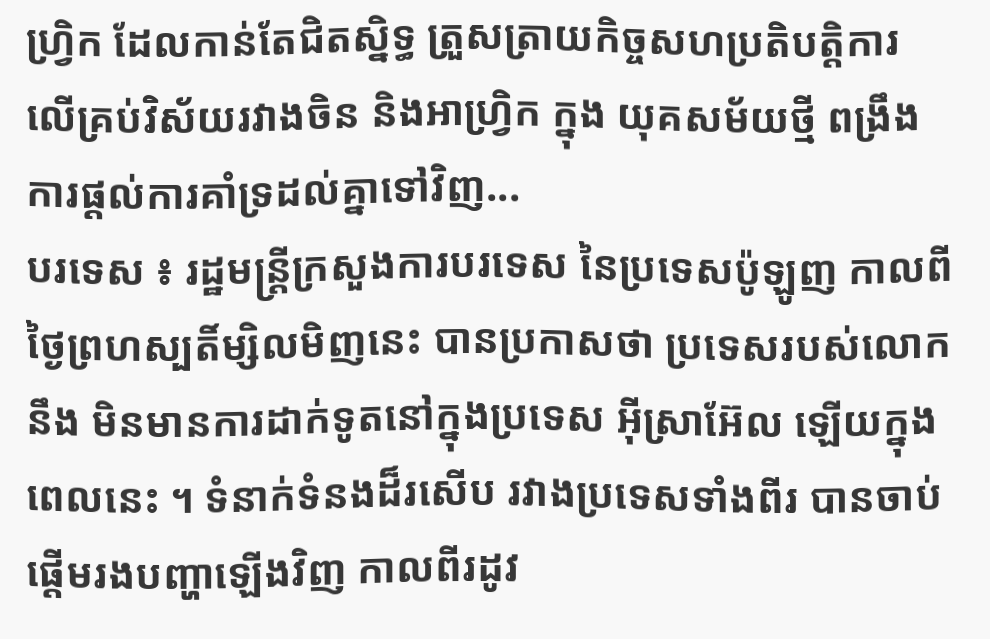ហ្វ្រិក ដែលកាន់តែជិតស្និទ្ធ ត្រួសត្រាយកិច្ចសហប្រតិបត្តិការ លើគ្រប់វិស័យរវាងចិន និងអាហ្វ្រិក ក្នុង យុគសម័យថ្មី ពង្រឹងការផ្តល់ការគាំទ្រដល់គ្នាទៅវិញ...
បរទេស ៖ រដ្ឋមន្ត្រីក្រសួងការបរទេស នៃប្រទេសប៉ូឡូញ កាលពីថ្ងៃព្រហស្បតិ៍ម្សិលមិញនេះ បានប្រកាសថា ប្រទេសរបស់លោកនឹង មិនមានការដាក់ទូតនៅក្នុងប្រទេស អ៊ីស្រាអ៊ែល ឡើយក្នុងពេលនេះ ។ ទំនាក់ទំនងដ៏រសើប រវាងប្រទេសទាំងពីរ បានចាប់ផ្តើមរងបញ្ហាឡើងវិញ កាលពីរដូវ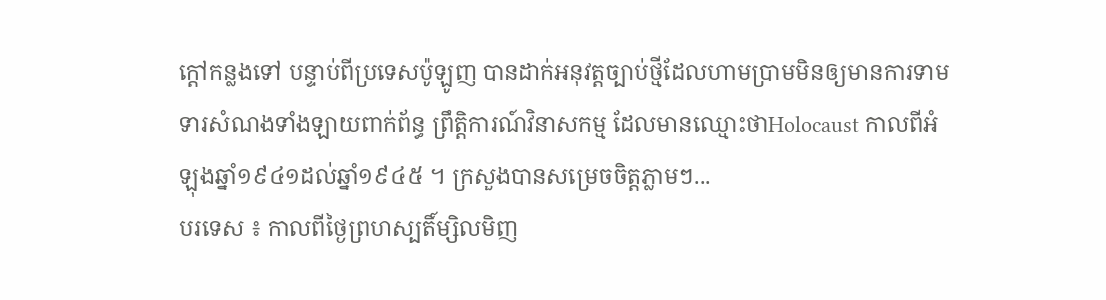ក្តៅកន្លងទៅ បន្ទាប់ពីប្រទេសប៉ូឡូញ បានដាក់អនុវត្តច្បាប់ថ្មីដែលហាមប្រាមមិនឲ្យមានការទាមទារសំណងទាំងឡាយពាក់ព័ន្ធ ព្រឹត្តិការណ៍វិនាសកម្ម ដែលមានឈ្មោះថាHolocaust កាលពីអំឡុងឆ្នាំ១៩៤១ដល់ឆ្នាំ១៩៤៥ ។ ក្រសួងបានសម្រេចចិត្តភ្លាមៗ...
បរទេស ៖ កាលពីថ្ងៃព្រហស្បតិ៍ម្សិលមិញ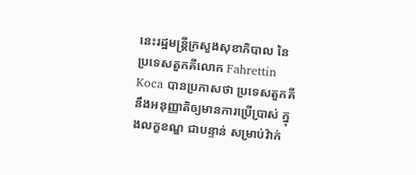នេះរដ្ឋមន្ត្រីក្រសួងសុខាភិបាល នៃប្រទេសតួកគីលោក Fahrettin Koca បានប្រកាសថា ប្រទេសតួកគី នឹងអនុញ្ញាតិឲ្យមានការប្រើប្រាស់ ក្នុងលក្ខខណ្ឌ ជាបន្ទាន់ សម្រាប់វ៉ាក់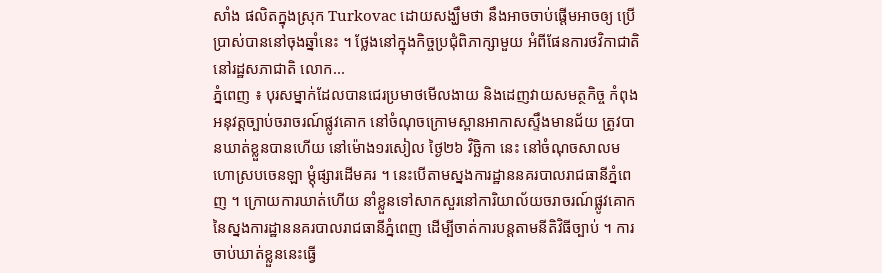សាំង ផលិតក្នុងស្រុក Turkovac ដោយសង្ឃឹមថា នឹងអាចចាប់ផ្តើមអាចឲ្យ ប្រើប្រាស់បាននៅចុងឆ្នាំនេះ ។ ថ្លែងនៅក្នុងកិច្ចប្រជុំពិភាក្សាមួយ អំពីផែនការថវិកាជាតិ នៅរដ្ឋសភាជាតិ លោក...
ភ្នំពេញ ៖ បុរសម្នាក់ដែលបានជេរប្រមាថមើលងាយ និងដេញវាយសមត្ថកិច្ច កំពុងអនុវត្តច្បាប់ចរាចរណ៍ផ្លូវគោក នៅចំណុចក្រោមស្ពានអាកាសស្ទឹងមានជ័យ ត្រូវបានឃាត់ខ្លួនបានហើយ នៅម៉ោង១រសៀល ថ្ងៃ២៦ វិច្ឆិកា នេះ នៅចំណុចសាលមហោស្របចេនឡា ម្តុំផ្សារដើមគរ ។ នេះបើតាមស្នងការដ្ឋាននគរបាលរាជធានីភ្នំពេញ ។ ក្រោយការឃាត់ហើយ នាំខ្លួនទៅសាកសួរនៅការិយាល័យចរាចរណ៍ផ្លូវគោកនៃស្នងការដ្ឋាននគរបាលរាជធានីភ្នំពេញ ដើម្បីចាត់ការបន្តតាមនីតិវិធីច្បាប់ ។ ការចាប់ឃាត់ខ្លួននេះធ្វើ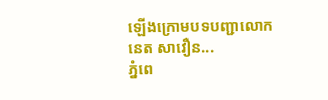ឡើងក្រោមបទបញ្ជាលោកនេត សាវឿន...
ភ្នំពេ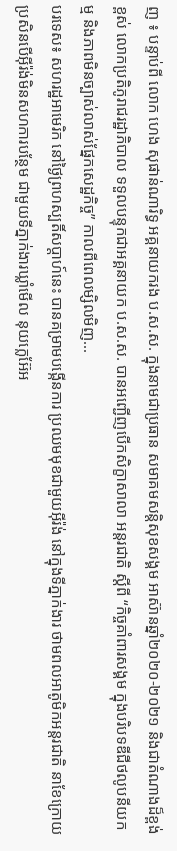ញ ៖ បន្ទាប់ពី លោក ហេង សុផាន់ណារិទ្ធ អគ្គនាយករង ប.ស.ស. ក្នុងនាមជាប្រធាន សមាគមសន្តិសុខសង្គម អាស៊ានឆ្នាំ២០២០-២០២១ និងជាតំណាងដ៏ខ្ពង់ខ្ពស់ លោកប្រតិភូរាជរដ្ឋាភិបាល ទទួលបន្ទុកជាអគ្គនាយក ប.ស.ស. បានអញ្ជើញបើកសិក្ខាសាលា អន្តរជាតិ ស្តីពី “កិច្ចគាំពារសង្គម ក្នុងបរិបទឌីជីថលូបនីយកម្ម និងភាពមិនច្បាស់លាស់ផ្នែកសេដ្ឋកិច្ច” កាលពីពេលម្សិលមិញ...
បរទេស៖ សហរដ្ឋអាមេរិក នៅថ្ងៃព្រហស្បតិ៍សប្ដាហ៍នេះ បានគម្រាមបង្កើនការ ប្រឈមមុខជាមួយអ៊ីរ៉ង់ នៅក្នុងទីភ្នាក់ងារ ថាមពលអាតូមិកអន្តរជាតិ នាខែក្រោយ ប្រសិនបើអ៊ីរ៉ង់មិនសហការបន្ថែម ជាមួយទីភ្នាក់ងារឃ្លាំមើល នុយក្លេអ៊ែអ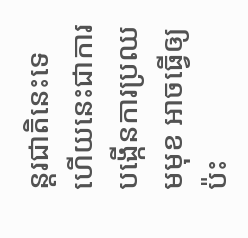ន្តរជាតិនេះទេ ហើយនេះជាការបង្កើនការប្រឈមមុខ អាចធ្វើឲ្យប៉ះ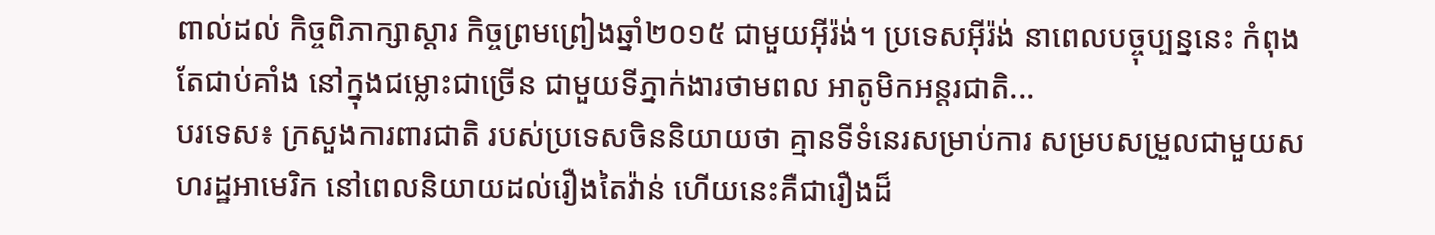ពាល់ដល់ កិច្ចពិភាក្សាស្តារ កិច្ចព្រមព្រៀងឆ្នាំ២០១៥ ជាមួយអ៊ីរ៉ង់។ ប្រទេសអ៊ីរ៉ង់ នាពេលបច្ចុប្បន្ននេះ កំពុងតែជាប់គាំង នៅក្នុងជម្លោះជាច្រើន ជាមួយទីភ្នាក់ងារថាមពល អាតូមិកអន្តរជាតិ...
បរទេស៖ ក្រសួងការពារជាតិ របស់ប្រទេសចិននិយាយថា គ្មានទីទំនេរសម្រាប់ការ សម្របសម្រួលជាមួយសហរដ្ឋអាមេរិក នៅពេលនិយាយដល់រឿងតៃវ៉ាន់ ហើយនេះគឺជារឿងដ៏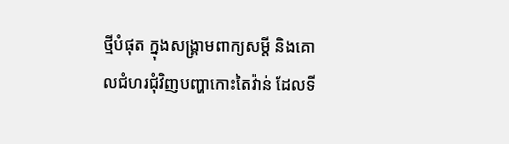ថ្មីបំផុត ក្នុងសង្គ្រាមពាក្យសម្តី និងគោលជំហរជុំវិញបញ្ហាកោះតៃវ៉ាន់ ដែលទី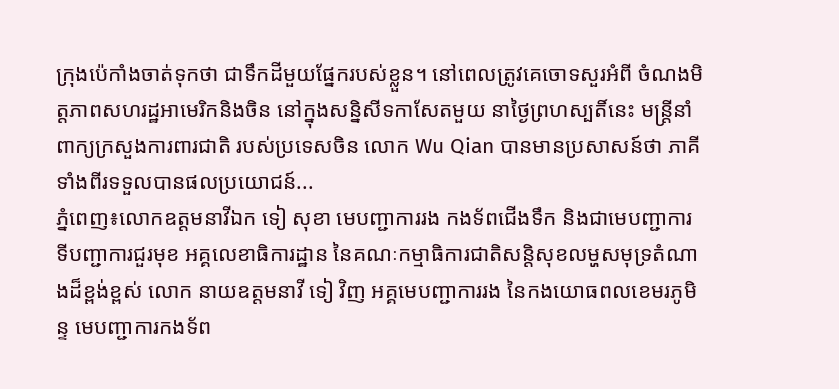ក្រុងប៉េកាំងចាត់ទុកថា ជាទឹកដីមួយផ្នែករបស់ខ្លួន។ នៅពេលត្រូវគេចោទសួរអំពី ចំណងមិត្តភាពសហរដ្ឋអាមេរិកនិងចិន នៅក្នុងសន្និសីទកាសែតមួយ នាថ្ងៃព្រហស្បតិ៍នេះ មន្ត្រីនាំពាក្យក្រសួងការពារជាតិ របស់ប្រទេសចិន លោក Wu Qian បានមានប្រសាសន៍ថា ភាគីទាំងពីរទទួលបានផលប្រយោជន៍...
ភ្នំពេញ៖លោកឧត្តមនាវីឯក ទៀ សុខា មេបញ្ជាការរង កងទ័ពជើងទឹក និងជាមេបញ្ជាការ ទីបញ្ជាការជួរមុខ អគ្គលេខាធិការដ្ឋាន នៃគណៈកម្មាធិការជាតិសន្តិសុខលម្ហសមុទ្រតំណាងដ៏ខ្ពង់ខ្ពស់ លោក នាយឧត្តមនាវី ទៀ វិញ អគ្គមេបញ្ជាការរង នៃកងយោធពលខេមរភូមិន្ទ មេបញ្ជាការកងទ័ព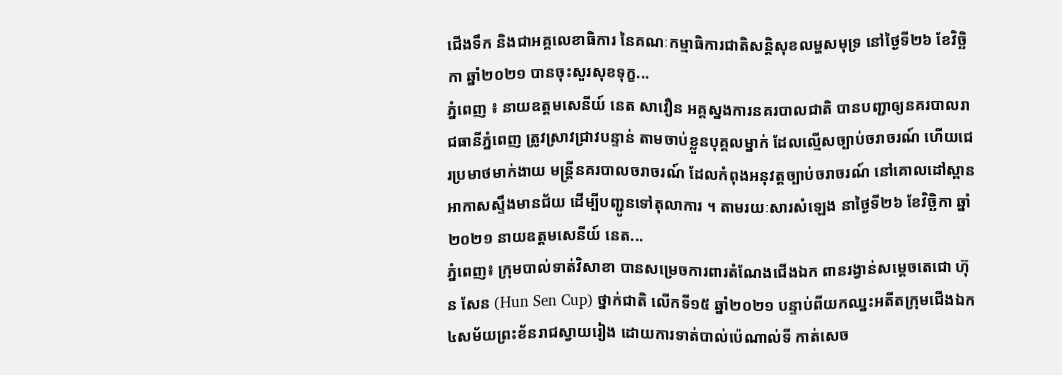ជើងទឹក និងជាអគ្គលេខាធិការ នៃគណៈកម្មាធិការជាតិសន្តិសុខលម្ហសមុទ្រ នៅថ្ងៃទី២៦ ខែវិច្ឆិកា ឆ្នាំ២០២១ បានចុះសួរសុខទុក្ខ...
ភ្នំពេញ ៖ នាយឧត្តមសេនីយ៍ នេត សាវឿន អគ្គស្នងការនគរបាលជាតិ បានបញ្ជាឲ្យនគរបាលរាជធានីភ្នំពេញ ត្រូវស្រាវជ្រាវបន្ទាន់ តាមចាប់ខ្លួនបុគ្គលម្នាក់ ដែលល្មើសច្បាប់ចរាចរណ៍ ហើយជេរប្រមាថមាក់ងាយ មន្ដ្រីនគរបាលចរាចរណ៍ ដែលកំពុងអនុវត្តច្បាប់ចរាចរណ៍ នៅគោលដៅស្ពានអាកាសស្ទឹងមានជ័យ ដើម្បីបញ្ជូនទៅតុលាការ ។ តាមរយៈសារសំឡេង នាថ្ងៃទី២៦ ខែវិច្ឆិកា ឆ្នាំ២០២១ នាយឧត្តមសេនីយ៍ នេត...
ភ្នំពេញ៖ ក្រុមបាល់ទាត់វិសាខា បានសម្រេចការពារតំណែងជើងឯក ពានរង្វាន់សម្ដេចតេជោ ហ៊ុន សែន (Hun Sen Cup) ថ្នាក់ជាតិ លើកទី១៥ ឆ្នាំ២០២១ បន្ទាប់ពីយកឈ្នះអតីតក្រុមជើងឯក ៤សម័យព្រះខ័នរាជស្វាយរៀង ដោយការទាត់បាល់ប៉េណាល់ទី កាត់សេច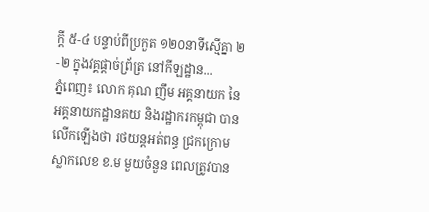ក្ដី ៥-៤ បន្ទាប់ពីប្រកួត ១២០នាទីស្មើគ្នា ២-២ ក្នុងវគ្គផ្ដាច់ព្រ័ត្រ នៅកីឡដ្ឋាន...
ភ្នំពេញ៖ លោក គុណ ញឹម អគ្គនាយក នៃអគ្គនាយកដ្ឋានគយ និងរដ្ឋាករកម្ពុជា បានលើកឡើងថា រថយន្តអត់ពន្ធ ជ្រកក្រោមស្លាកលេខ ខ.ម មួយចំនួន ពេលត្រូវបាន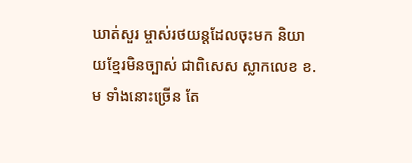ឃាត់សួរ ម្ចាស់រថយន្តដែលចុះមក និយាយខ្មែរមិនច្បាស់ ជាពិសេស ស្លាកលេខ ខ.ម ទាំងនោះច្រើន តែ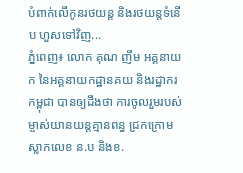បំពាក់លើកូនរថយន្ត និងរថយន្តទំនើប ហួសទៅវិញ...
ភ្នំពេញ៖ លោក គុណ ញឹម អគ្គនាយក នៃអគ្គនាយកដ្ឋានគយ និងរដ្ឋាករកម្ពុជា បានឲ្យដឹងថា ការចូលរួមរបស់ ម្ចាស់យានយន្តគ្មានពន្ធ ជ្រកក្រោមស្លាកលេខ ន.ប និងខ.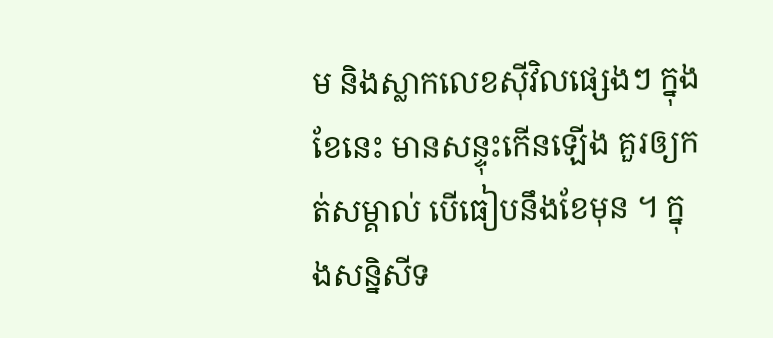ម និងស្លាកលេខស៊ីវិលផ្សេងៗ ក្នុងខែនេះ មានសន្ទុះកើនឡើង គួរឲ្យកត់សម្គាល់ បើធៀបនឹងខែមុន ។ ក្នុងសន្និសីទ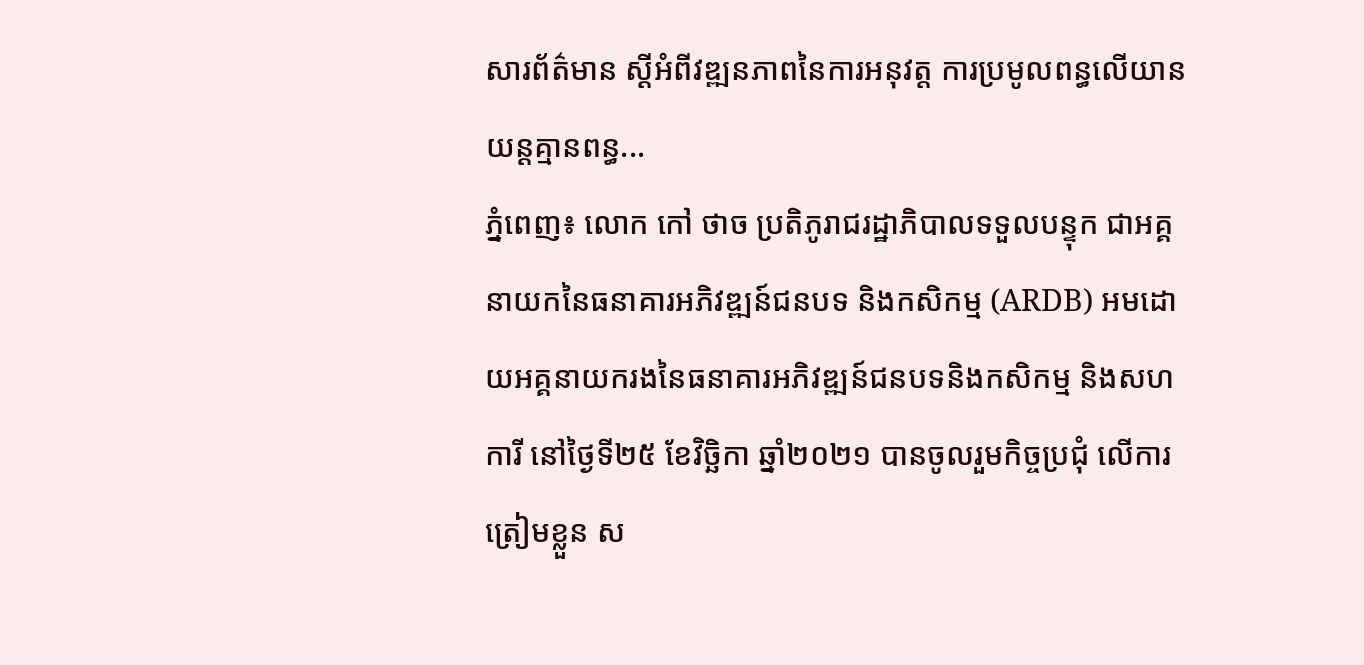សារព័ត៌មាន ស្តីអំពីវឌ្ឍនភាពនៃការអនុវត្ត ការប្រមូលពន្ធលើយានយន្តគ្មានពន្ធ...
ភ្នំពេញ៖ លោក កៅ ថាច ប្រតិភូរាជរដ្ឋាភិបាលទទួលបន្ទុក ជាអគ្គនាយកនៃធនាគារអភិវឌ្ឍន៍ជនបទ និងកសិកម្ម (ARDB) អមដោយអគ្គនាយករងនៃធនាគារអភិវឌ្ឍន៍ជនបទនិងកសិកម្ម និងសហការី នៅថ្ងៃទី២៥ ខែវិច្ឆិកា ឆ្នាំ២០២១ បានចូលរួមកិច្ចប្រជុំ លើការត្រៀមខ្លួន ស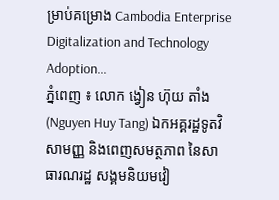ម្រាប់គម្រោង Cambodia Enterprise Digitalization and Technology Adoption...
ភ្នំពេញ ៖ លោក ង្វៀន ហ៊ុយ តាំង (Nguyen Huy Tang) ឯកអគ្គរដ្ឋទូតវិសាមញ្ញ និងពេញសមត្ថភាព នៃសាធារណរដ្ឋ សង្គមនិយមវៀ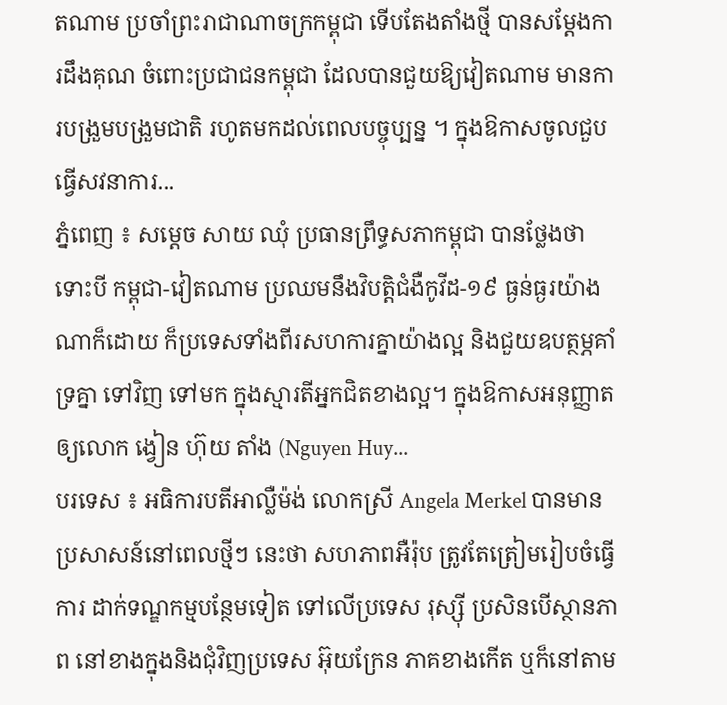តណាម ប្រចាំព្រះរាជាណាចក្រកម្ពុជា ទើបតែងតាំងថ្មី បានសម្ដែងការដឹងគុណ ចំពោះប្រជាជនកម្ពុជា ដែលបានជួយឱ្យវៀតណាម មានការបង្រួមបង្រួមជាតិ រហូតមកដល់ពេលបច្ចុប្បន្ន ។ ក្នុងឱកាសចូលជួបធ្វើសវនាការ...
ភ្នំពេញ ៖ សម្តេច សាយ ឈុំ ប្រធានព្រឹទ្ធសភាកម្ពុជា បានថ្លែងថា ទោះបី កម្ពុជា-វៀតណាម ប្រឈមនឹងវិបត្តិជំងឺកូវីដ-១៩ ធ្ងន់ធ្ងរយ៉ាងណាក៏ដោយ ក៏ប្រទេសទាំងពីរសហការគ្នាយ៉ាងល្អ និងជួយឧបត្ថម្ភគាំទ្រគ្នា ទៅវិញ ទៅមក ក្នុងស្មារតីអ្នកជិតខាងល្អ។ ក្នុងឱកាសអនុញ្ញាតឲ្យលោក ង្វៀន ហ៊ុយ តាំង (Nguyen Huy...
បរទេស ៖ អធិការបតីអាល្លឺម៉ង់ លោកស្រី Angela Merkel បានមានប្រសាសន៍នៅពេលថ្មីៗ នេះថា សហភាពអឺរ៉ុប ត្រូវតែត្រៀមរៀបចំធ្វើការ ដាក់ទណ្ឌកម្មបន្ថែមទៀត ទៅលើប្រទេស រុស្ស៊ី ប្រសិនបើស្ថានភាព នៅខាងក្នុងនិងជុំវិញប្រទេស អ៊ុយក្រែន ភាគខាងកើត ឬក៏នៅតាម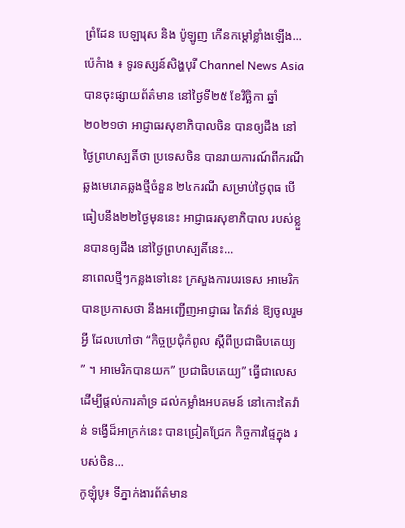ព្រំដែន បេឡារុស និង ប៉ូឡូញ កើនកម្តៅខ្លាំងឡើង...
ប៉េកំាង ៖ ទូរទស្សន៍សិង្ហបុរី Channel News Asia បានចុះផ្សាយព័ត៌មាន នៅថ្ងៃទី២៥ ខែវិច្ឆិកា ឆ្នាំ២០២១ថា អាជ្ញាធរសុខាភិបាលចិន បានឲ្យដឹង នៅថ្ងៃព្រហស្បតិ៍ថា ប្រទេសចិន បានរាយការណ៍ពីករណី ឆ្លងមេរោគឆ្លងថ្មីចំនួន ២៤ករណី សម្រាប់ថ្ងៃពុធ បើធៀបនឹង២២ថ្ងៃមុននេះ អាជ្ញាធរសុខាភិបាល របស់ខ្លួនបានឲ្យដឹង នៅថ្ងៃព្រហស្បតិ៍នេះ...
នាពេលថ្មីៗកន្លងទៅនេះ ក្រសួងការបរទេស អាមេរិក បានប្រកាសថា នឹងអញ្ជើញអាជ្ញាធរ តៃវ៉ាន់ ឱ្យចូលរួមអ្វី ដែលហៅថា “កិច្ចប្រជុំកំពូល ស្តីពីប្រជាធិបតេយ្យ ” ។ អាមេរិកបានយក” ប្រជាធិបតេយ្យ” ធ្វើជាលេស ដើម្បីផ្តល់ការគាំទ្រ ដល់កម្លាំងអបគមន៍ នៅកោះតៃវ៉ាន់ ទង្វើដ៏អាក្រក់នេះ បានជ្រៀតជ្រែក កិច្ចការផ្ទៃក្នុង របស់ចិន...
កូឡុំបូ៖ ទីភ្នាក់ងារព័ត៌មាន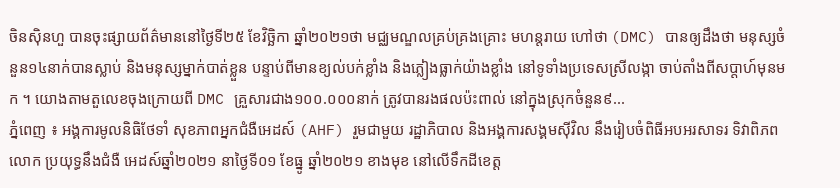ចិនស៊ិនហួ បានចុះផ្សាយព័ត៌មាននៅថ្ងៃទី២៥ ខែវិច្ឆិកា ឆ្នាំ២០២១ថា មជ្ឈមណ្ឌលគ្រប់គ្រងគ្រោះ មហន្តរាយ ហៅថា (DMC) បានឲ្យដឹងថា មនុស្សចំនួន១៤នាក់បានស្លាប់ និងមនុស្សម្នាក់បាត់ខ្លួន បន្ទាប់ពីមានខ្យល់បក់ខ្លាំង និងភ្លៀងធ្លាក់យ៉ាងខ្លាំង នៅទូទាំងប្រទេសស្រីលង្កា ចាប់តាំងពីសប្តាហ៍មុនមក ។ យោងតាមតួលេខចុងក្រោយពី DMC គ្រួសារជាង១០០.០០០នាក់ ត្រូវបានរងផលប៉ះពាល់ នៅក្នុងស្រុកចំនួន៩...
ភ្នំពេញ ៖ អង្គការមូលនិធិថែទាំ សុខភាពអ្នកជំងឺអេដស៍ (AHF) រួមជាមួយ រដ្ឋាភិបាល និងអង្គការសង្គមស៊ីវិល នឹងរៀបចំពិធីអបអរសាទរ ទិវាពិភពលោក ប្រយុទ្ធនឹងជំងឺ អេដស៍ឆ្នាំ២០២១ នាថ្ងៃទី០១ ខែធ្នូ ឆ្នាំ២០២១ ខាងមុខ នៅលើទឹកដីខេត្ត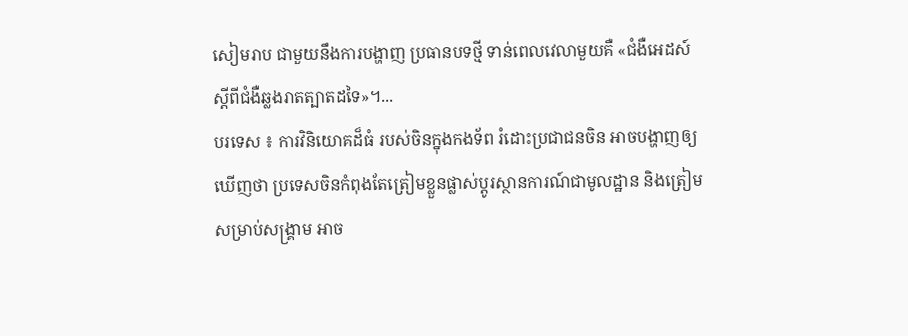សៀមរាប ជាមួយនឹងការបង្ហាញ ប្រធានបទថ្មី ទាន់ពេលវេលាមួយគឺ «ជំងឺអេដស៍ ស្ដីពីជំងឺឆ្លងរាតត្បាតដទៃ»។...
បរទេស ៖ ការវិនិយោគដ៏ធំ របស់ចិនក្នុងកងទ័ព រំដោះប្រជាជនចិន អាចបង្ហាញឲ្យឃើញថា ប្រទេសចិនកំពុងតែត្រៀមខ្លួនផ្លាស់ប្តូរស្ថានការណ៍ជាមូលដ្ឋាន និងត្រៀមសម្រាប់សង្គ្រាម អាច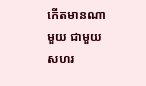កើតមានណាមួយ ជាមួយសហរ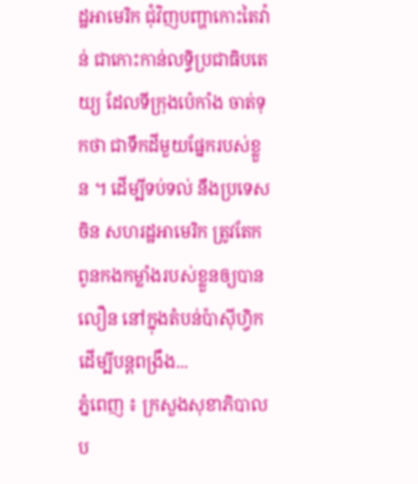ដ្ឋអាមេរិក ជុំវិញបញ្ហាកោះតៃវ៉ាន់ ជាកោះកាន់លទ្ធិប្រជាធិបតេយ្យ ដែលទីក្រុងប៉េកាំង ចាត់ទុកថា ជាទឹកដីមួយផ្នែករបស់ខ្លួន ។ ដើម្បីទប់ទល់ នឹងប្រទេសចិន សហរដ្ឋអាមេរិក ត្រូវតែកពូនកងកម្លាំងរបស់ខ្លួនឲ្យបានលឿន នៅក្នុងតំបន់ប៉ាស៊ីហ្វិក ដើម្បីបន្តពង្រឹង...
ភ្នំពេញ ៖ ក្រសួងសុខាភិបាលប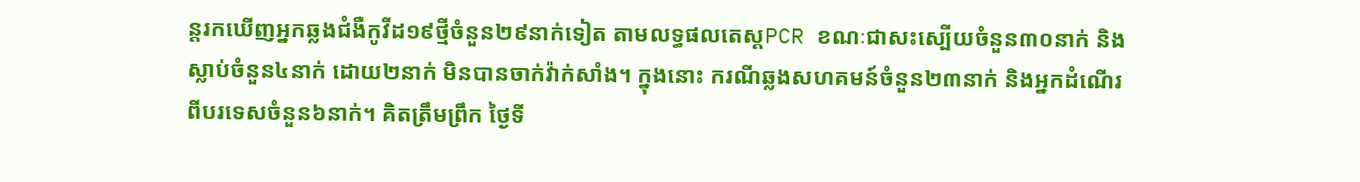ន្តរកឃើញអ្នកឆ្លងជំងឺកូវីដ១៩ថ្មីចំនួន២៩នាក់ទៀត តាមលទ្ធផលតេស្តPCR ខណៈជាសះស្បើយចំនួន៣០នាក់ និងស្លាប់ចំនួន៤នាក់ ដោយ២នាក់ មិនបានចាក់វ៉ាក់សាំង។ ក្នុងនោះ ករណីឆ្លងសហគមន៍ចំនួន២៣នាក់ និងអ្នកដំណើរពីបរទេសចំនួន៦នាក់។ គិតត្រឹមព្រឹក ថ្ងៃទី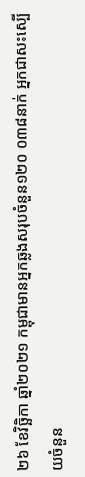២៦ ខែវិច្ឆិកា ឆ្នាំ២០២១ កម្ពុជាមានអ្នកឆ្លងសរុបចំនួន១២០ ០៣៨នាក់ អ្នកជាសះស្បើយចំនួន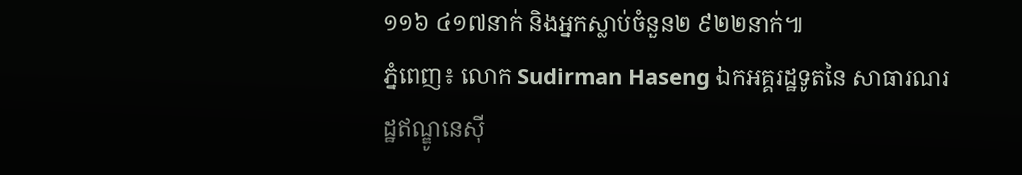១១៦ ៤១៧នាក់ និងអ្នកស្លាប់ចំនួន២ ៩២២នាក់៕
ភ្នំពេញ៖ លោក Sudirman Haseng ឯកអគ្គរដ្ឋទូតនៃ សាធារណរដ្ឋឥណ្ឌូនេស៊ី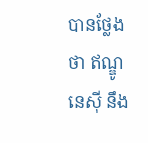បានថ្លែងថា ឥណ្ឌូនេស៊ី នឹង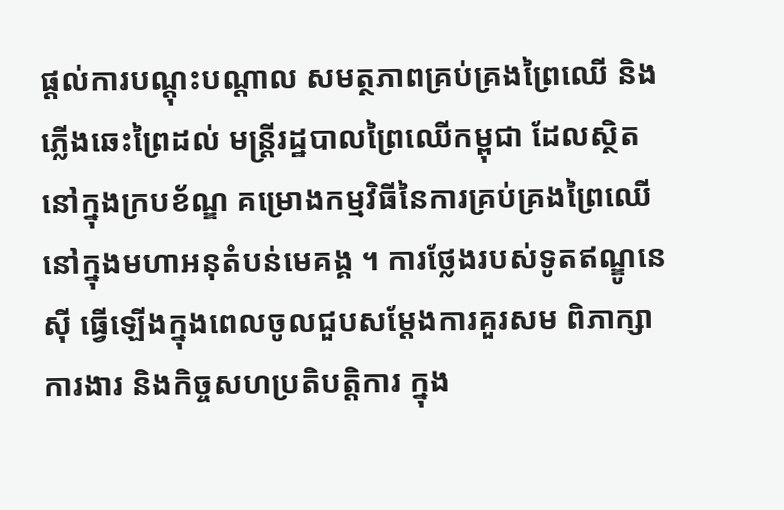ផ្តល់ការបណ្តុះបណ្តាល សមត្ថភាពគ្រប់គ្រងព្រៃឈើ និងភ្លើងឆេះព្រៃដល់ មន្ត្រីរដ្ឋបាលព្រៃឈើកម្ពុជា ដែលស្ថិតនៅក្នុងក្របខ័ណ្ឌ គម្រោងកម្មវិធីនៃការគ្រប់គ្រងព្រៃឈើ នៅក្នុងមហាអនុតំបន់មេគង្គ ។ ការថ្លែងរបស់ទូតឥណ្ឌូនេស៊ី ធ្វើឡើងក្នុងពេលចូលជួបសម្ដែងការគួរសម ពិភាក្សាការងារ និងកិច្ចសហប្រតិបត្តិការ ក្នុង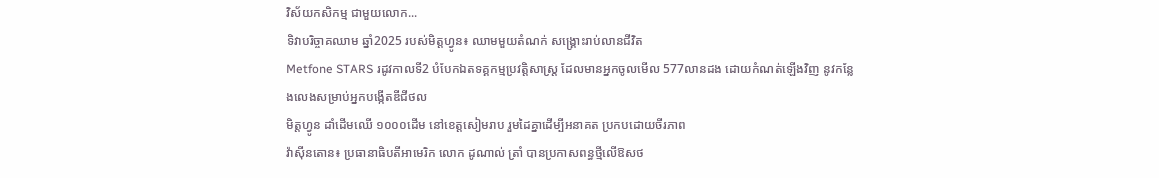វិស័យកសិកម្ម ជាមួយលោក...
ទិវាបរិច្ចាគឈាម ឆ្នាំ2025 របស់មិត្តហ្វូន៖ ឈាមមួយតំណក់ សង្គ្រោះរាប់លានជីវិត
Metfone STARS រដូវកាលទី2 បំបែកឯតទគ្គកម្មប្រវត្តិសាស្ត្រ ដែលមានអ្នកចូលមើល 577លានដង ដោយកំណត់ឡើងវិញ នូវកន្លែងលេងសម្រាប់អ្នកបង្កើតឌីជីថល
មិត្តហ្វូន ដាំដើមឈើ ១០០០ដើម នៅខេត្តសៀមរាប រួមដៃគ្នាដើម្បីអនាគត ប្រកបដោយចីរភាព
វ៉ាស៊ីនតោន៖ ប្រធានាធិបតីអាមេរិក លោក ដូណាល់ ត្រាំ បានប្រកាសពន្ធថ្មីលើឱសថ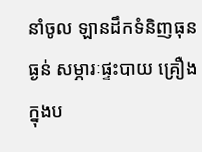នាំចូល ឡានដឹកទំនិញធុនធ្ងន់ សម្ភារៈផ្ទះបាយ គ្រឿងក្នុងប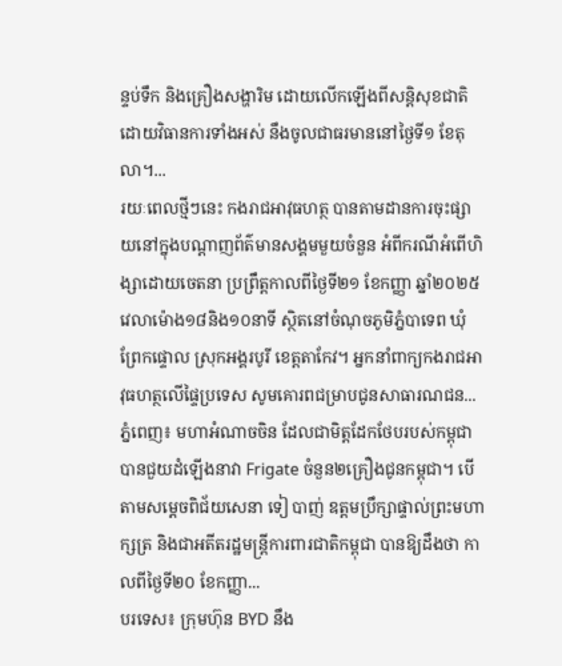ន្ទប់ទឹក និងគ្រឿងសង្ហារិម ដោយលើកឡើងពីសន្តិសុខជាតិ ដោយវិធានការទាំងអស់ នឹងចូលជាធរមាននៅថ្ងៃទី១ ខែតុលា។...
រយៈពេលថ្មីៗនេះ កងរាជអាវុធហត្ថ បានតាមដានការចុះផ្សាយនៅក្នុងបណ្ដាញព័ត៌មានសង្គមមួយចំនួន អំពីករណីអំពើហិង្សាដោយចេតនា ប្រព្រឹត្តកាលពីថ្ងៃទី២១ ខែកញ្ញា ឆ្នាំ២០២៥ វេលាម៉ោង១៨និង១០នាទី ស្ថិតនៅចំណុចភូមិភ្នំបាទេព ឃុំព្រែកផ្ទោល ស្រុកអង្គរបូរី ខេត្តតាកែវ។ អ្នកនាំពាក្យកងរាជអាវុធហត្ថលើផ្ទៃប្រទេស សូមគោរពជម្រាបជូនសាធារណជន...
ភ្នំពេញ៖ មហាអំណាចចិន ដែលជាមិត្តដែកថែបរបស់កម្ពុជា បានជួយដំឡើងនាវា Frigate ចំនួន២គ្រឿងជូនកម្ពុជា។ បើតាមសម្ដេចពិជ័យសេនា ទៀ បាញ់ ឧត្តមប្រឹក្សាផ្ទាល់ព្រះមហាក្សត្រ និងជាអតីតរដ្ឋមន្រ្តីការពារជាតិកម្ពុជា បានឱ្យដឹងថា កាលពីថ្ងៃទី២០ ខែកញ្ញា...
បរទេស៖ ក្រុមហ៊ុន BYD នឹង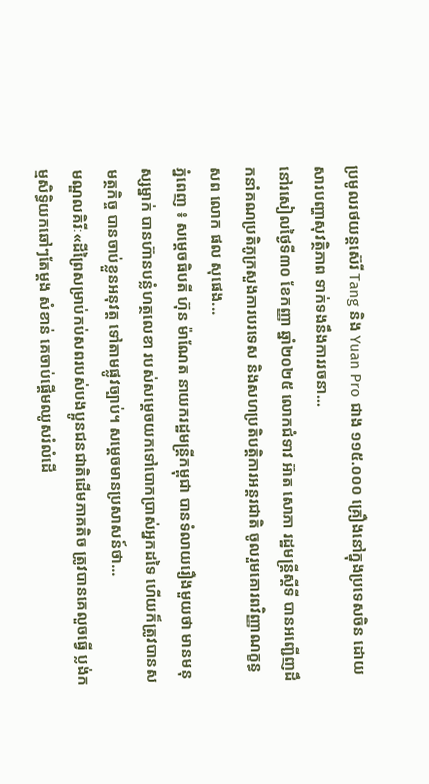ប្រមូលរថយន្តស៊េរី Tang និង Yuan Pro ជាង ១១៥.០០០ គ្រឿងនៅក្នុងប្រទេសចិន ដោយសារបញ្ហាសុវត្ថិភាព ទាក់ទងនឹងការរចនា...
នៅរសៀលថ្ងៃទី៣០ ខែកញ្ញា ឆ្នាំ២០២៥ លោកជំទាវ អ៊ាត សោភា រដ្ឋមន្ត្រីស្តីទី បានអញ្ជើញដឹកនាំគណប្រតិភូក្រសួងការបរទេស និងសហប្រតិបត្តិការអន្តរជាតិ ចូលរួមគោរពវិញ្ញាណក្ខន្ធ សព លោក ផល សុផេង...
ភ្នំពេញ ៖ សម្តេចធិបតី ហ៊ុន ម៉ាណែត នាយករដ្ឋមន្រ្តីកម្ពុជា បានទំលាយរឿងមួយថា មានមនុស្សម្នាក់ បានហ៊ានបន្លំហត្ថលេខា របស់សម្ដេចយកទៅបោកប្រាស់អ្នកដទៃ ហើយក៏ត្រូវបានសមត្ថកិច្ច បានចាប់ខ្លួនអនុវត្ត ទៅតាមផ្លូវច្បាប់។ សម្ដេចមានប្រសាសន៍ថា...
មណ្ឌលគិរីៈ«ដីព្រៃសម្រាប់កប់សពរបស់បងប្អូនជនជាតិដើមភាគតិច ត្រូវបានគេលួចធ្វើ ប្លង់កម្មសិទ្ធិយកឆៅៗតែម្តង សំខាន់ គេចាប់ផ្ដើមឈូសរំលំដើ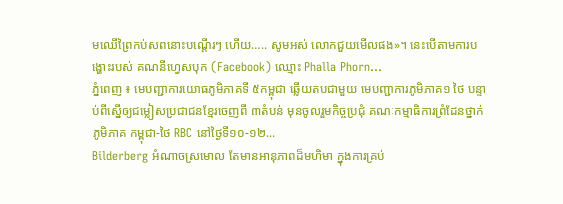មឈើព្រៃកប់សពនោះបណ្តើរៗ ហើយ….. សូមអស់ លោកជួយមើលផង»។ នេះបើតាមការបង្ហោះរបស់ គណនីហ្វេសបុក (Facebook) ឈ្មោះ Phalla Phorn...
ភ្នំពេញ ៖ មេបញ្ជាការយោធភូមិភាគទី ៥កម្ពុជា ឆ្លើយតបជាមួយ មេបញ្ជាការភូមិភាគ១ ថៃ បន្ទាប់ពីស្នើឲ្យជម្លៀសប្រជាជនខ្មែរចេញពី ៣តំបន់ មុនចូលរួមកិច្ចប្រជុំ គណៈកម្មាធិការព្រំដែនថ្នាក់ភូមិភាគ កម្ពុជា-ថៃ RBC នៅថ្ងៃទី១០-១២...
Bilderberg អំណាចស្រមោល តែមានអានុភាពដ៏មហិមា ក្នុងការគ្រប់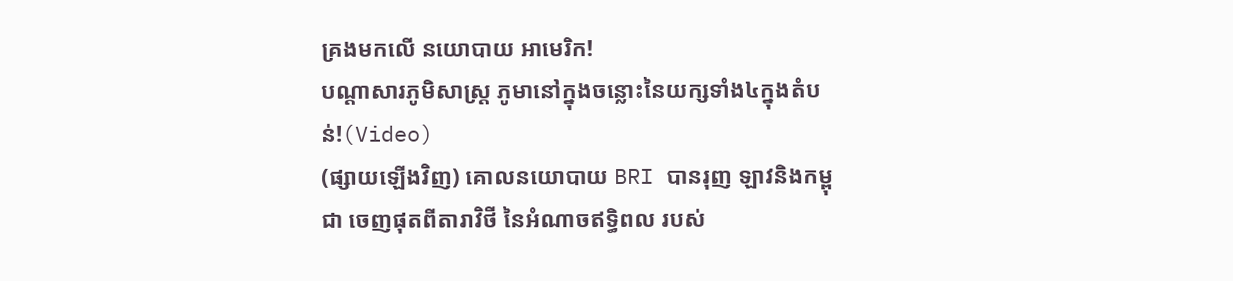គ្រងមកលើ នយោបាយ អាមេរិក!
បណ្ដាសារភូមិសាស្រ្ត ភូមានៅក្នុងចន្លោះនៃយក្សទាំង៤ក្នុងតំបន់!(Video)
(ផ្សាយឡើងវិញ) គោលនយោបាយ BRI បានរុញ ឡាវនិងកម្ពុជា ចេញផុតពីតារាវិថី នៃអំណាចឥទ្ធិពល របស់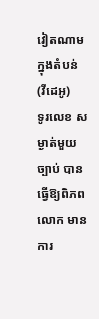វៀតណាម ក្នុងតំបន់ (វីដេអូ)
ទូរលេខ សម្ងាត់មួយច្បាប់ បានធ្វើឱ្យពិភពលោក មានការ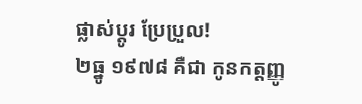ផ្លាស់ប្ដូរ ប្រែប្រួល!
២ធ្នូ ១៩៧៨ គឺជា កូនកត្តញ្ញូ